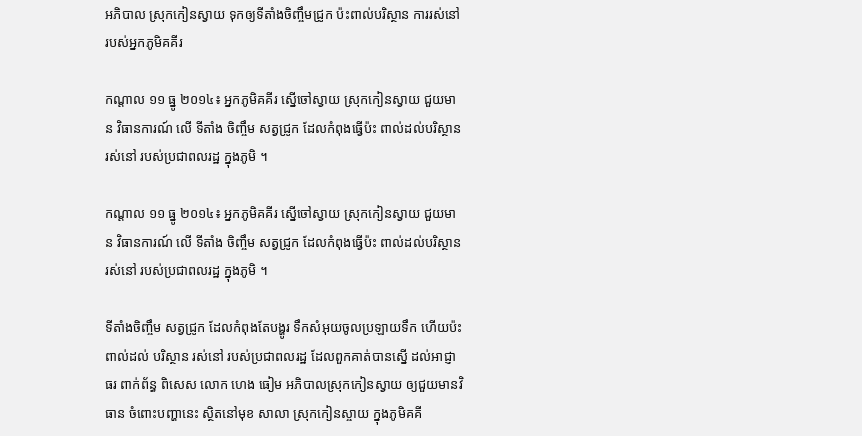អភិបាល ស្រុកកៀនស្វាយ ទុកឲ្យទីតាំងចិញ្ចឹមជ្រូក ប៉ះពាល់បរិស្ថាន ការរស់នៅ របស់អ្នកភូមិគគីរ

កណ្តាល ១១ ធ្នូ ២០១៤៖ អ្នកភូមិគគីរ ស្នើចៅស្វាយ ស្រុកកៀនស្វាយ ជួយមាន វិធានការណ៍ លើ ទីតាំង ចិញ្ចឹម សត្វជ្រូក ដែលកំពុងធ្វើប៉ះ ពាល់ដល់បរិស្ថាន រស់នៅ របស់ប្រជាពលរដ្ឋ ក្នុងភូមិ ។

កណ្តាល ១១ ធ្នូ ២០១៤៖ អ្នកភូមិគគីរ ស្នើចៅស្វាយ ស្រុកកៀនស្វាយ ជួយមាន វិធានការណ៍ លើ ទីតាំង ចិញ្ចឹម សត្វជ្រូក ដែលកំពុងធ្វើប៉ះ ពាល់ដល់បរិស្ថាន រស់នៅ របស់ប្រជាពលរដ្ឋ ក្នុងភូមិ ។

ទីតាំងចិញ្ចឹម សត្វជ្រូក ដែលកំពុងតែបង្ហូរ ទឹកសំអុយចូលប្រឡាយទឹក ហើយប៉ះពាល់ដល់ បរិស្ថាន រស់នៅ របស់ប្រជាពលរដ្ឋ ដែលពួកគាត់បានស្នើ ដល់អាជ្ញាធរ ពាក់ព័ន្ធ ពិសេស លោក ហេង ធៀម អភិបាលស្រុកកៀនស្វាយ ឲ្យជួយមានវិធាន ចំពោះបញ្ហានេះ ស្ថិតនៅមុខ សាលា ស្រុកកៀនស្ចាយ ក្នុងភូមិគគី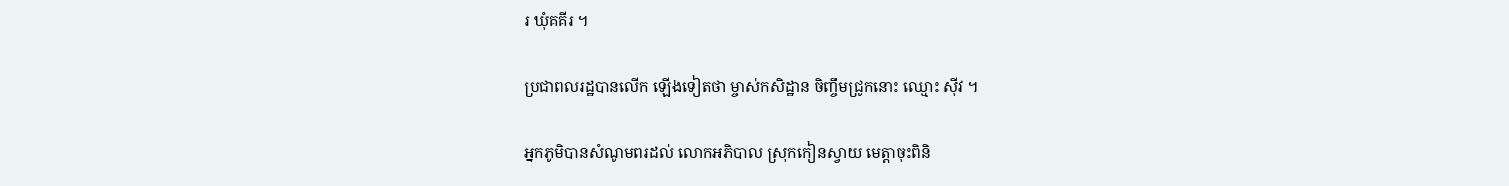រ ឃុំគគីរ ។

ប្រជាពលរដ្ឋបានលើក ឡើងទៀតថា ម្ចាស់កសិដ្ឋាន ចិញ្ចឹមជ្រូកនោះ ឈ្មោះ ស៊ីវ ។

អ្នកភូមិបានសំណូមពរដល់ លោកអភិបាល ស្រុកកៀនស្វាយ មេត្តាចុះពិនិ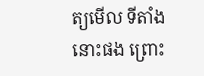ត្យមើល ទីតាំងនោះផង ព្រោះ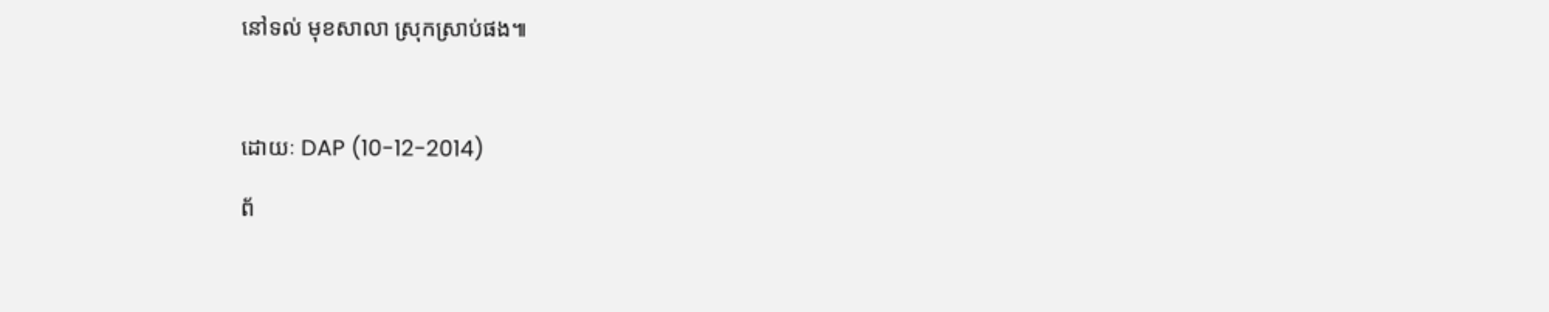នៅទល់ មុខសាលា ស្រុកស្រាប់ផង៕



ដោយៈ DAP (10-12-2014)

ព័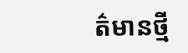ត៌មានថ្មី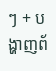ៗ + បង្ហាញព័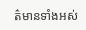ត៌មានទាំងអស់